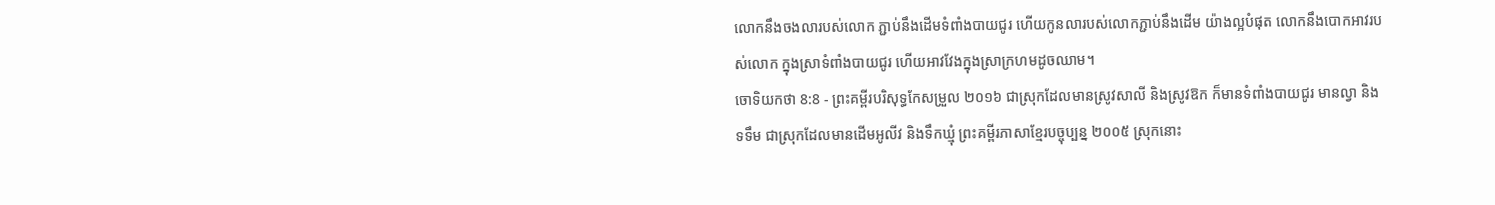លោកនឹងចងលារបស់លោក ភ្ជាប់នឹងដើមទំពាំងបាយជូរ ហើយកូនលារបស់លោកភ្ជាប់នឹងដើម យ៉ាងល្អបំផុត លោកនឹងបោកអាវរបស់លោក ក្នុងស្រាទំពាំងបាយជូរ ហើយអាវវែងក្នុងស្រាក្រហមដូចឈាម។
ចោទិយកថា 8:8 - ព្រះគម្ពីរបរិសុទ្ធកែសម្រួល ២០១៦ ជាស្រុកដែលមានស្រូវសាលី និងស្រូវឱក ក៏មានទំពាំងបាយជូរ មានល្វា និងទទឹម ជាស្រុកដែលមានដើមអូលីវ និងទឹកឃ្មុំ ព្រះគម្ពីរភាសាខ្មែរបច្ចុប្បន្ន ២០០៥ ស្រុកនោះ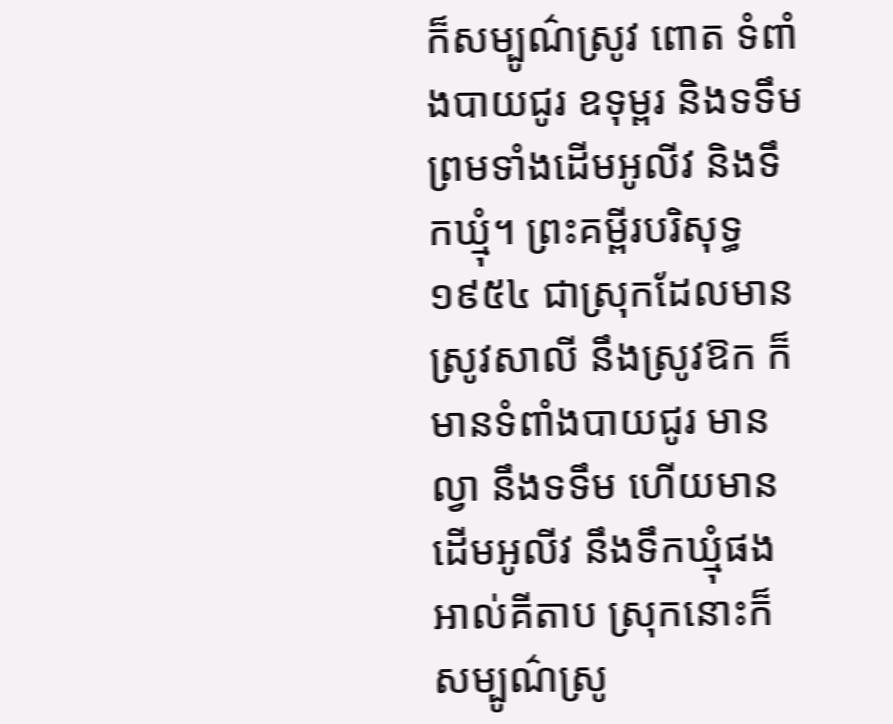ក៏សម្បូណ៌ស្រូវ ពោត ទំពាំងបាយជូរ ឧទុម្ពរ និងទទឹម ព្រមទាំងដើមអូលីវ និងទឹកឃ្មុំ។ ព្រះគម្ពីរបរិសុទ្ធ ១៩៥៤ ជាស្រុកដែលមានស្រូវសាលី នឹងស្រូវឱក ក៏មានទំពាំងបាយជូរ មានល្វា នឹងទទឹម ហើយមានដើមអូលីវ នឹងទឹកឃ្មុំផង អាល់គីតាប ស្រុកនោះក៏សម្បូណ៌ស្រូ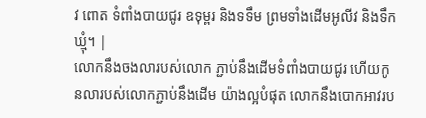វ ពោត ទំពាំងបាយជូរ ឧទុម្ពរ និងទទឹម ព្រមទាំងដើមអូលីវ និងទឹកឃ្មុំ។ |
លោកនឹងចងលារបស់លោក ភ្ជាប់នឹងដើមទំពាំងបាយជូរ ហើយកូនលារបស់លោកភ្ជាប់នឹងដើម យ៉ាងល្អបំផុត លោកនឹងបោកអាវរប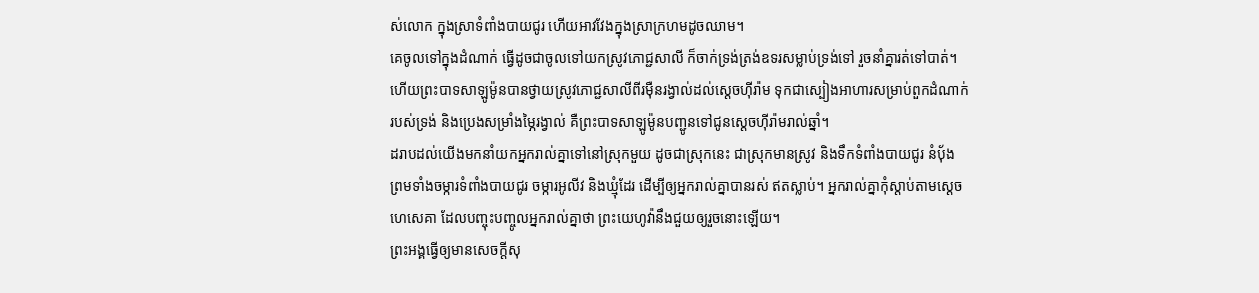ស់លោក ក្នុងស្រាទំពាំងបាយជូរ ហើយអាវវែងក្នុងស្រាក្រហមដូចឈាម។
គេចូលទៅក្នុងដំណាក់ ធ្វើដូចជាចូលទៅយកស្រូវភោជ្ជសាលី ក៏ចាក់ទ្រង់ត្រង់ឧទរសម្លាប់ទ្រង់ទៅ រួចនាំគ្នារត់ទៅបាត់។
ហើយព្រះបាទសាឡូម៉ូនបានថ្វាយស្រូវភោជ្ជសាលីពីរម៉ឺនរង្វាល់ដល់ស្ដេចហ៊ីរ៉ាម ទុកជាស្បៀងអាហារសម្រាប់ពួកដំណាក់របស់ទ្រង់ និងប្រេងសម្រាំងម្ភៃរង្វាល់ គឺព្រះបាទសាឡូម៉ូនបញ្ជូនទៅជូនស្ដេចហ៊ីរ៉ាមរាល់ឆ្នាំ។
ដរាបដល់យើងមកនាំយកអ្នករាល់គ្នាទៅនៅស្រុកមួយ ដូចជាស្រុកនេះ ជាស្រុកមានស្រូវ និងទឹកទំពាំងបាយជូរ នំបុ័ង ព្រមទាំងចម្ការទំពាំងបាយជូរ ចម្ការអូលីវ និងឃ្មុំដែរ ដើម្បីឲ្យអ្នករាល់គ្នាបានរស់ ឥតស្លាប់។ អ្នករាល់គ្នាកុំស្តាប់តាមស្ដេចហេសេគា ដែលបញ្ចុះបញ្ចូលអ្នករាល់គ្នាថា ព្រះយេហូវ៉ានឹងជួយឲ្យរួចនោះឡើយ។
ព្រះអង្គធ្វើឲ្យមានសេចក្ដីសុ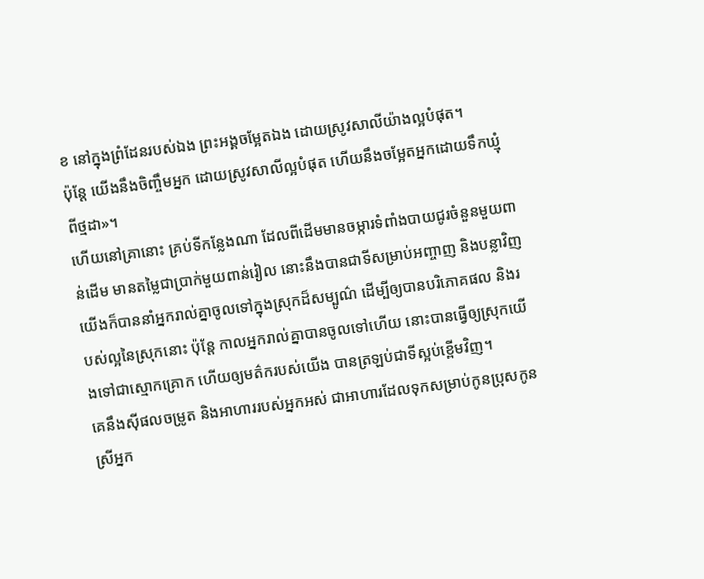ខ នៅក្នុងព្រំដែនរបស់ឯង ព្រះអង្គចម្អែតឯង ដោយស្រូវសាលីយ៉ាងល្អបំផុត។
ប៉ុន្ដែ យើងនឹងចិញ្ចឹមអ្នក ដោយស្រូវសាលីល្អបំផុត ហើយនឹងចម្អែតអ្នកដោយទឹកឃ្មុំពីថ្មដា»។
ហើយនៅគ្រានោះ គ្រប់ទីកន្លែងណា ដែលពីដើមមានចម្ការទំពាំងបាយជូរចំនួនមួយពាន់ដើម មានតម្លៃជាប្រាក់មួយពាន់រៀល នោះនឹងបានជាទីសម្រាប់អញ្ចាញ និងបន្លាវិញ
យើងក៏បាននាំអ្នករាល់គ្នាចូលទៅក្នុងស្រុកដ៏សម្បូណ៌ ដើម្បីឲ្យបានបរិភោគផល និងរបស់ល្អនៃស្រុកនោះ ប៉ុន្តែ កាលអ្នករាល់គ្នាបានចូលទៅហើយ នោះបានធ្វើឲ្យស្រុកយើងទៅជាស្មោកគ្រោក ហើយឲ្យមត៌ករបស់យើង បានត្រឡប់ជាទីស្អប់ខ្ពើមវិញ។
គេនឹងស៊ីផលចម្រូត និងអាហាររបស់អ្នកអស់ ជាអាហារដែលទុកសម្រាប់កូនប្រុសកូនស្រីអ្នក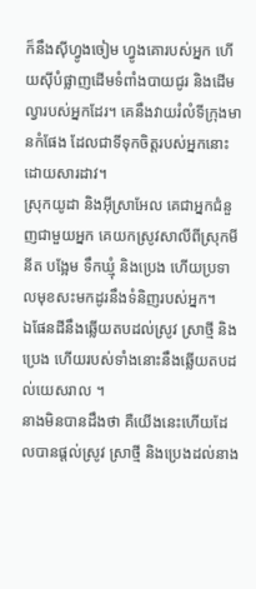ក៏នឹងស៊ីហ្វូងចៀម ហ្វូងគោរបស់អ្នក ហើយស៊ីបំផ្លាញដើមទំពាំងបាយជូរ និងដើមល្វារបស់អ្នកដែរ។ គេនឹងវាយរំលំទីក្រុងមានកំផែង ដែលជាទីទុកចិត្តរបស់អ្នកនោះ ដោយសារដាវ។
ស្រុកយូដា និងអ៊ីស្រាអែល គេជាអ្នកជំនួញជាមួយអ្នក គេយកស្រូវសាលីពីស្រុកមីនីត បង្អែម ទឹកឃ្មុំ និងប្រេង ហើយប្រទាលមុខសះមកដូរនឹងទំនិញរបស់អ្នក។
ឯផែនដីនឹងឆ្លើយតបដល់ស្រូវ ស្រាថ្មី និងប្រេង ហើយរបស់ទាំងនោះនឹងឆ្លើយតបដល់យេសរាល ។
នាងមិនបានដឹងថា គឺយើងនេះហើយដែលបានផ្ដល់ស្រូវ ស្រាថ្មី និងប្រេងដល់នាង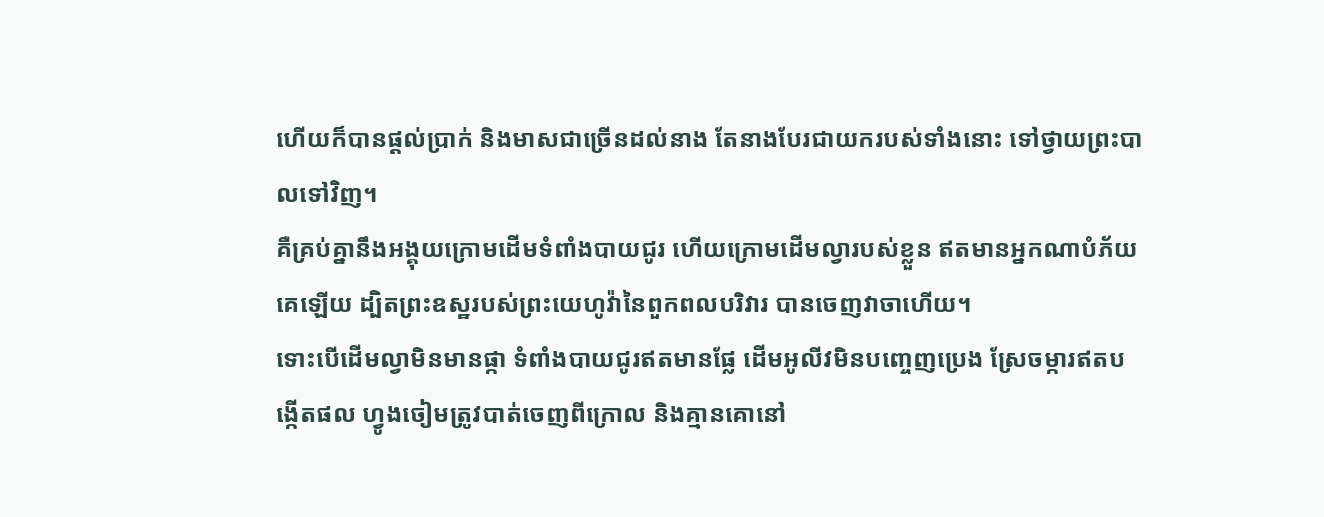ហើយក៏បានផ្ដល់ប្រាក់ និងមាសជាច្រើនដល់នាង តែនាងបែរជាយករបស់ទាំងនោះ ទៅថ្វាយព្រះបាលទៅវិញ។
គឺគ្រប់គ្នានឹងអង្គុយក្រោមដើមទំពាំងបាយជូរ ហើយក្រោមដើមល្វារបស់ខ្លួន ឥតមានអ្នកណាបំភ័យគេឡើយ ដ្បិតព្រះឧស្ឋរបស់ព្រះយេហូវ៉ានៃពួកពលបរិវារ បានចេញវាចាហើយ។
ទោះបើដើមល្វាមិនមានផ្កា ទំពាំងបាយជូរឥតមានផ្លែ ដើមអូលីវមិនបញ្ចេញប្រេង ស្រែចម្ការឥតបង្កើតផល ហ្វូងចៀមត្រូវបាត់ចេញពីក្រោល និងគ្មានគោនៅ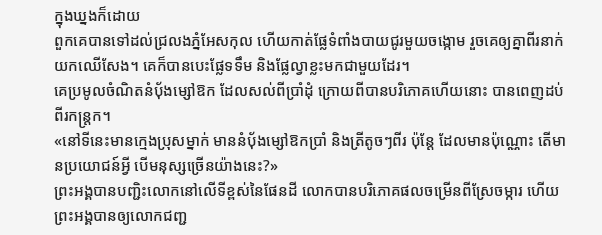ក្នុងឃ្នងក៏ដោយ
ពួកគេបានទៅដល់ជ្រលងភ្នំអែសកុល ហើយកាត់ផ្លែទំពាំងបាយជូរមួយចង្កោម រួចគេឲ្យគ្នាពីរនាក់យកឈើសែង។ គេក៏បានបេះផ្លែទទឹម និងផ្លែល្វាខ្លះមកជាមួយដែរ។
គេប្រមូលចំណិតនំបុ័ងម្សៅឱក ដែលសល់ពីប្រាំដុំ ក្រោយពីបានបរិភោគហើយនោះ បានពេញដប់ពីរកន្ត្រក។
«នៅទីនេះមានក្មេងប្រុសម្នាក់ មាននំបុ័ងម្សៅឱកប្រាំ និងត្រីតូចៗពីរ ប៉ុន្តែ ដែលមានប៉ុណ្ណោះ តើមានប្រយោជន៍អ្វី បើមនុស្សច្រើនយ៉ាងនេះ?»
ព្រះអង្គបានបញ្ជិះលោកនៅលើទីខ្ពស់នៃផែនដី លោកបានបរិភោគផលចម្រើនពីស្រែចម្ការ ហើយព្រះអង្គបានឲ្យលោកជញ្ជ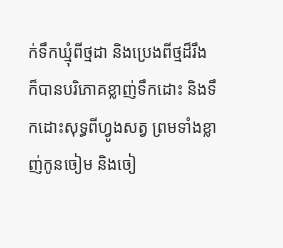ក់ទឹកឃ្មុំពីថ្មដា និងប្រេងពីថ្មដ៏រឹង
ក៏បានបរិភោគខ្លាញ់ទឹកដោះ និងទឹកដោះសុទ្ធពីហ្វូងសត្វ ព្រមទាំងខ្លាញ់កូនចៀម និងចៀ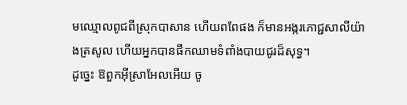មឈ្មោលពូជពីស្រុកបាសាន ហើយពពែផង ក៏មានអង្ករភោជ្ជសាលីយ៉ាងត្រសូល ហើយអ្នកបានផឹកឈាមទំពាំងបាយជូរដ៏សុទ្ធ។
ដូច្នេះ ឱពួកអ៊ីស្រាអែលអើយ ចូ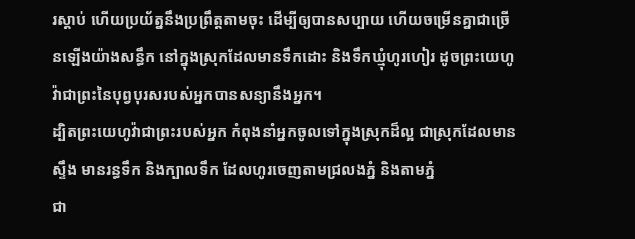រស្តាប់ ហើយប្រយ័ត្ននឹងប្រព្រឹត្តតាមចុះ ដើម្បីឲ្យបានសប្បាយ ហើយចម្រើនគ្នាជាច្រើនឡើងយ៉ាងសន្ធឹក នៅក្នុងស្រុកដែលមានទឹកដោះ និងទឹកឃ្មុំហូរហៀរ ដូចព្រះយេហូវ៉ាជាព្រះនៃបុព្វបុរសរបស់អ្នកបានសន្យានឹងអ្នក។
ដ្បិតព្រះយេហូវ៉ាជាព្រះរបស់អ្នក កំពុងនាំអ្នកចូលទៅក្នុងស្រុកដ៏ល្អ ជាស្រុកដែលមានស្ទឹង មានរន្ធទឹក និងក្បាលទឹក ដែលហូរចេញតាមជ្រលងភ្នំ និងតាមភ្នំ
ជា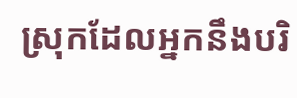ស្រុកដែលអ្នកនឹងបរិ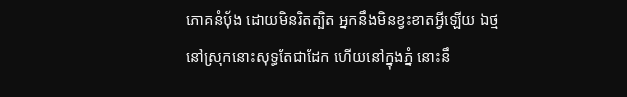ភោគនំប៉័ង ដោយមិនរិតត្បិត អ្នកនឹងមិនខ្វះខាតអ្វីឡើយ ឯថ្មនៅស្រុកនោះសុទ្ធតែជាដែក ហើយនៅក្នុងភ្នំ នោះនឹ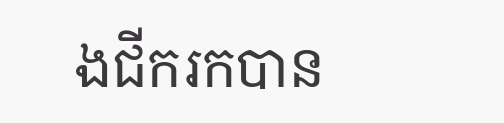ងជីករកបាន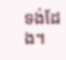ទង់ដែង។